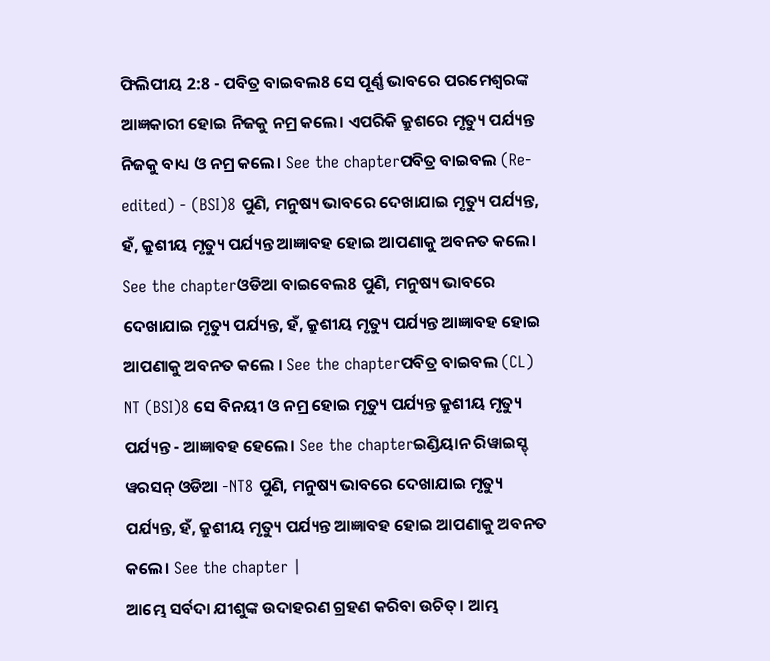ଫିଲିପୀୟ 2:8 - ପବିତ୍ର ବାଇବଲ8 ସେ ପୂର୍ଣ୍ଣ ଭାବରେ ପରମେଶ୍ୱରଙ୍କ ଆଜ୍ଞକାରୀ ହୋଇ ନିଜକୁ ନମ୍ର କଲେ। ଏପରିକି କ୍ରୁଶରେ ମୃତ୍ୟୁ ପର୍ଯ୍ୟନ୍ତ ନିଜକୁ ବାଧ୍ୟ ଓ ନମ୍ର କଲେ। See the chapterପବିତ୍ର ବାଇବଲ (Re-edited) - (BSI)8 ପୁଣି, ମନୁଷ୍ୟ ଭାବରେ ଦେଖାଯାଇ ମୃତ୍ୟୁ ପର୍ଯ୍ୟନ୍ତ, ହଁ, କ୍ରୁଶୀୟ ମୃତ୍ୟୁ ପର୍ଯ୍ୟନ୍ତ ଆଜ୍ଞାବହ ହୋଇ ଆପଣାକୁ ଅବନତ କଲେ। See the chapterଓଡିଆ ବାଇବେଲ8 ପୁଣି, ମନୁଷ୍ୟ ଭାବରେ ଦେଖାଯାଇ ମୃତ୍ୟୁ ପର୍ଯ୍ୟନ୍ତ, ହଁ, କ୍ରୁଶୀୟ ମୃତ୍ୟୁ ପର୍ଯ୍ୟନ୍ତ ଆଜ୍ଞାବହ ହୋଇ ଆପଣାକୁ ଅବନତ କଲେ । See the chapterପବିତ୍ର ବାଇବଲ (CL) NT (BSI)8 ସେ ବିନୟୀ ଓ ନମ୍ର ହୋଇ ମୃତ୍ୟୁ ପର୍ଯ୍ୟନ୍ତ କ୍ରୁଶୀୟ ମୃତ୍ୟୁ ପର୍ଯ୍ୟନ୍ତ - ଆଜ୍ଞାବହ ହେଲେ। See the chapterଇଣ୍ଡିୟାନ ରିୱାଇସ୍ଡ୍ ୱରସନ୍ ଓଡିଆ -NT8 ପୁଣି, ମନୁଷ୍ୟ ଭାବରେ ଦେଖାଯାଇ ମୃତ୍ୟୁ ପର୍ଯ୍ୟନ୍ତ, ହଁ, କ୍ରୁଶୀୟ ମୃତ୍ୟୁ ପର୍ଯ୍ୟନ୍ତ ଆଜ୍ଞାବହ ହୋଇ ଆପଣାକୁ ଅବନତ କଲେ। See the chapter |
ଆମ୍ଭେ ସର୍ବଦା ଯୀଶୁଙ୍କ ଉଦାହରଣ ଗ୍ରହଣ କରିବା ଉଚିତ୍। ଆମ୍ଭ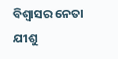ବିଶ୍ୱାସର ନେତା ଯୀଶୁ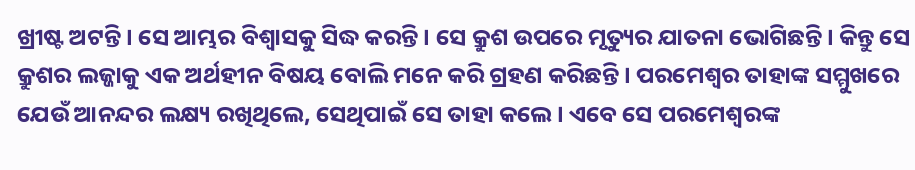ଖ୍ରୀଷ୍ଟ ଅଟନ୍ତି। ସେ ଆମ୍ଭର ବିଶ୍ୱାସକୁ ସିଦ୍ଧ କରନ୍ତି। ସେ କ୍ରୁଶ ଉପରେ ମୃତ୍ୟୁର ଯାତନା ଭୋଗିଛନ୍ତି। କିନ୍ତୁ ସେ କ୍ରୁଶର ଲଜ୍ଜାକୁ ଏକ ଅର୍ଥହୀନ ବିଷୟ ବୋଲି ମନେ କରି ଗ୍ରହଣ କରିଛନ୍ତି। ପରମେଶ୍ୱର ତାହାଙ୍କ ସମ୍ମୁଖରେ ଯେଉଁ ଆନନ୍ଦର ଲକ୍ଷ୍ୟ ରଖିଥିଲେ, ସେଥିପାଇଁ ସେ ତାହା କଲେ। ଏବେ ସେ ପରମେଶ୍ୱରଙ୍କ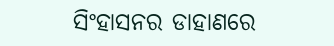ସିଂହାସନର ଡାହାଣରେ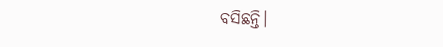ବସିଛନ୍ତି।